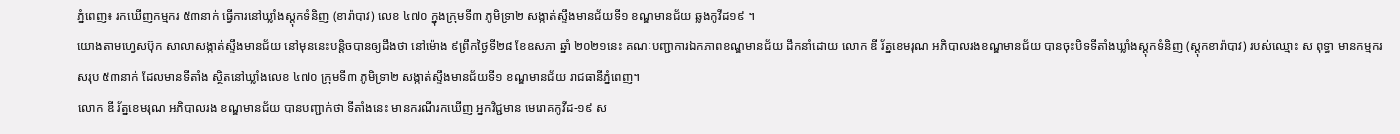ភ្នំពេញ៖ រកឃើញកម្មករ ៥៣នាក់ ធ្វើការនៅឃ្លាំងស្តុកទំនិញ (ខារ៉ាបាវ) លេខ ៤៧០ ក្នុងក្រុមទី៣ ភូមិទ្រា២ សង្កាត់ស្ទឹងមានជ័យទី១ ខណ្ឌមានជ័យ ឆ្លងកូវីដ១៩ ។
យោងតាមហ្វេសប៊ុក សាលាសង្កាត់ស្ទឹងមានជ័យ នៅមុននេះបន្តិចបានឲ្យដឹងថា នៅម៉ោង ៩ព្រឹកថ្ងៃទី២៨ ខែឧសភា ឆ្នាំ ២០២១នេះ គណៈបញ្ជាការឯកភាពខណ្ឌមានជ័យ ដឹកនាំដោយ លោក ឌី រ័ត្នខេមរុណ អភិបាលរងខណ្ឌមានជ័យ បានចុះបិទទីតាំងឃ្លាំងស្តុកទំនិញ (ស្តុកខារ៉ាបាវ) របស់ឈ្មោះ ស ពុទ្ធា មានកម្មករសរុប ៥៣នាក់ ដែលមានទីតាំង ស្ថិតនៅឃ្លាំងលេខ ៤៧០ ក្រុមទី៣ ភូមិទ្រា២ សង្កាត់ស្ទឹងមានជ័យទី១ ខណ្ឌមានជ័យ រាជធានីភ្នំពេញ។
លោក ឌី រ័ត្នខេមរុណ អភិបាលរង ខណ្ឌមានជ័យ បានបញ្ជាក់ថា ទីតាំងនេះ មានករណីរកឃើញ អ្នកវិជ្ជមាន មេរោគកូវីដ-១៩ ស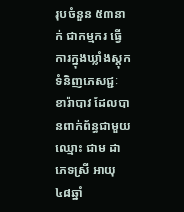រុបចំនួន ៥៣នាក់ ជាកម្មករ ធ្វើការក្នុងឃ្លាំងស្តុកទំនិញភេសជ្ជៈ ខារ៉ាបាវ ដែលបានពាក់ព័ន្ធជាមួយ ឈ្មោះ ជាម ដា ភេទស្រី អាយុ ៤៨ឆ្នាំ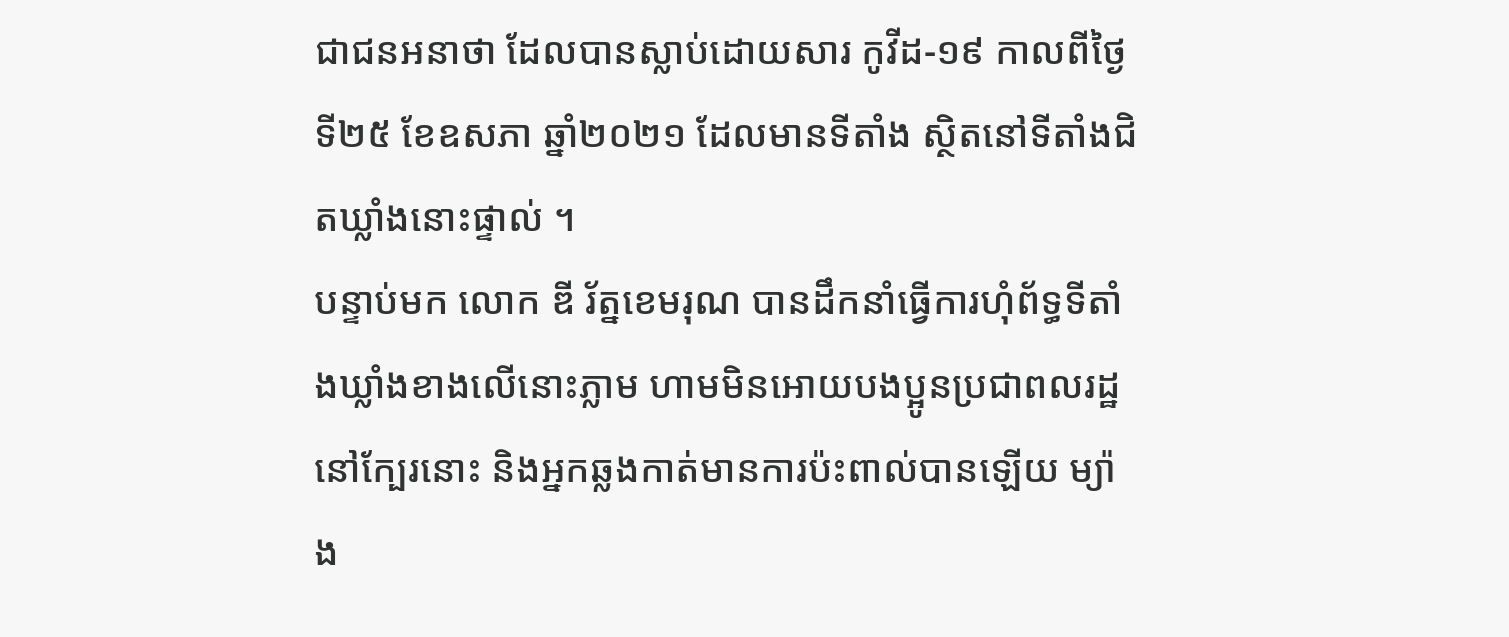ជាជនអនាថា ដែលបានស្លាប់ដោយសារ កូវីដ-១៩ កាលពីថ្ងៃទី២៥ ខែឧសភា ឆ្នាំ២០២១ ដែលមានទីតាំង ស្ថិតនៅទីតាំងជិតឃ្លាំងនោះផ្ទាល់ ។
បន្ទាប់មក លោក ឌី រ័ត្នខេមរុណ បានដឹកនាំធ្វើការហុំព័ទ្ធទីតាំងឃ្លាំងខាងលើនោះភ្លាម ហាមមិនអោយបងប្អូនប្រជាពលរដ្ឋ នៅក្បែរនោះ និងអ្នកឆ្លងកាត់មានការប៉ះពាល់បានឡើយ ម្យ៉ាង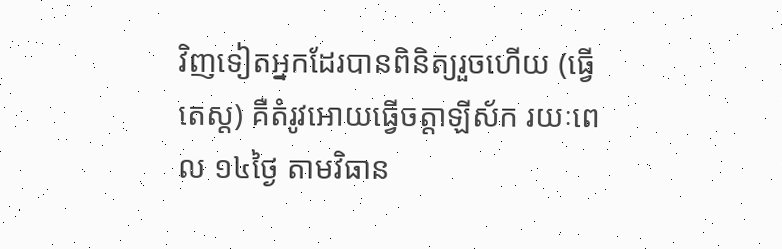វិញទៀតអ្នកដែរបានពិនិត្យរួចហើយ (ធ្វើតេស្ត) គឺតំរូវអោយធ្វើចត្តាឡីស័ក រយៈពេល ១៤ថ្ងៃ តាមវិធាន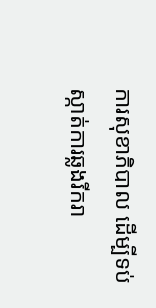ការសុខាភិបាល ដើម្បីទប់ស្កាត់ការឆ្លងរីករា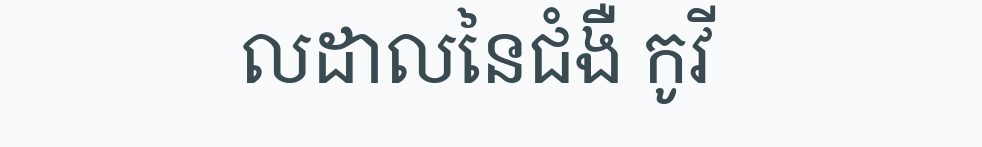លដាលនៃជំងឺ កូវី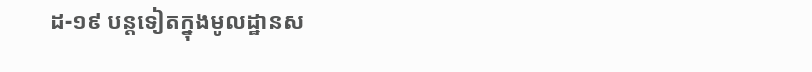ដ-១៩ បន្តទៀតក្នុងមូលដ្ឋានស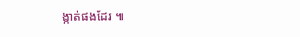ង្កាត់ផងដែរ ៕